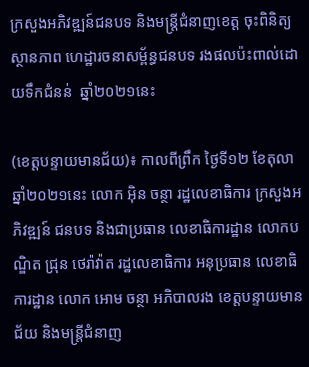ក្រសួងអភិវឌ្ឍន៍ជនបទ និងមន្ត្រីជំនាញខេត្ត ចុះពិនិត្យស្ថានភាព ហេដ្ឋារចនាសម្ព័ន្ធជនបទ រងផលប៉ះពាល់ដោយទឹកជំនន់  ឆ្នាំ២០២១នេះ

(ខេត្តបន្ទាយមានជ័យ)៖ កាលពីព្រឹក ថ្ងៃទី១២ ខែតុលា ឆ្នាំ២០២១នេះ លោក អ៊ិន ចន្ថា រដ្ឋលេខាធិការ ក្រសួងអភិវឌ្ឍន៍ ជនបទ និងជាប្រធាន លេខាធិការដ្ឋាន លោកបណ្ឌិត ជ្រុន ថេរ៉ាវ៉ាត រដ្ឋលេខាធិការ អនុប្រធាន លេខាធិការដ្ឋាន លោក អោម ចន្ថា អភិបាលរង ខេត្តបន្ទាយមានជ័យ និងមន្ត្រីជំនាញ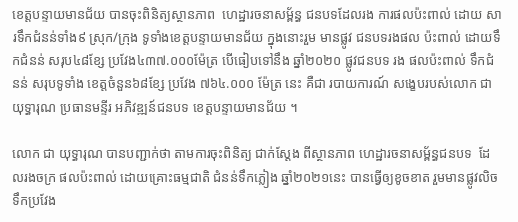ខេត្តបន្ទាយមានជ័យ បានចុះពិនិត្យស្ថានភាព  ហេដ្ឋារចនាសម្ព័ន្ធ ជនបទដែលរង ការផលប៉ះពាល់ ដោយ សារទឹកជំនន់ទាំង៩ ស្រុក/ក្រុង ទូទាំងខេត្តបន្ទាយមានជ័យ ក្នុងនោះរួម មានផ្លូវ ជនបទរងផល ប៉ះពាល់ ដោយទឹកជំនន់ សរុប៤៨ខ្សែ ប្រវែង៤៣៧.០០០ម៉ែត្រ បើធៀបទៅនឹង ឆ្នាំ២០២០ ផ្លូវជនបទ រង ផលប៉ះពាល់ ទឹកជំនន់ សរុបទូទាំង ខេត្តចំនួន៦៨ខ្សែ ប្រវែង ៧៦៤.០០០ ម៉ែត្រ នេះ គឺជា របាយការណ៍ សង្ខេបរបស់លោក ជា យុទ្ធារុណ ប្រធានមន្ទីរ អភិវឌ្ឍន៍ជនបទ ខេត្តបន្ទាយមានជ័យ ។

លោក ជា យុទ្ធារុណ បានបញ្ជាក់ថា តាមការចុះពិនិត្យ ជាក់ស្ដែង ពីស្ថានភាព ហេដ្ឋារចនាសម្ព័ន្ធជនបទ  ដែលរងចក្រ ផលប៉ះពាល់ ដោយគ្រោះធម្មជាតិ ជំនន់ទឹកភ្លៀង ឆ្នាំ២០២១នេះ បានធ្វើឲ្យខូចខាត រួមមានផ្លូវលិចទឹកប្រវែង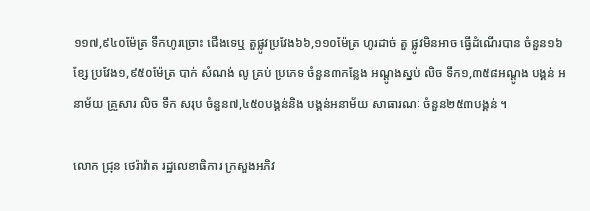១១៧,៩៤០ម៉ែត្រ ទឹកហូរច្រោះ ជើងទេឬ តួផ្លូវប្រវែង៦៦,១១០ម៉ែត្រ ហូរដាច់ តួ ផ្លូវមិនអាច ធ្វើដំណើរបាន ចំនួន១៦ខ្សែ ប្រវែង១,៩៥០ម៉ែត្រ បាក់ សំណង់ លូ គ្រប់ ប្រភេទ ចំនួន៣កន្លែង អណ្ដូងស្នប់ លិច ទឹក១,៣៥៨អណ្ដូង បង្គន់ អនាម័យ គ្រួសារ លិច ទឹក សរុប ចំនួន៧,៤៥០បង្គន់និង បង្គន់អនាម័យ សាធារណៈ ចំនួន២៥៣បង្គន់ ។

លោក ជ្រុន ថេរ៉ាវ៉ាត រដ្ឋលេខាធិការ ក្រសួងអភិវ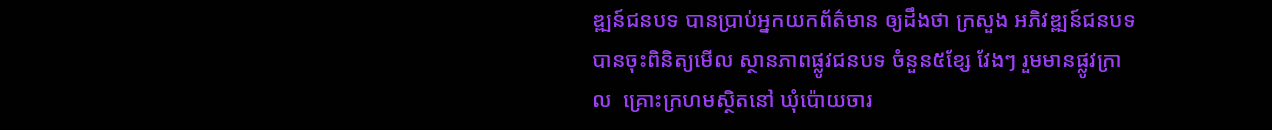ឌ្ឍន៍ជនបទ បានប្រាប់អ្នកយកព័ត៌មាន ឲ្យដឹងថា ក្រសួង អភិវឌ្ឍន៍ជនបទ បានចុះពិនិត្យមើល ស្ថានភាពផ្លូវជនបទ ចំនួន៥ខ្សែ វែងៗ រួមមានផ្លូវក្រាល  គ្រោះក្រហមស្ថិតនៅ ឃុំប៉ោយចារ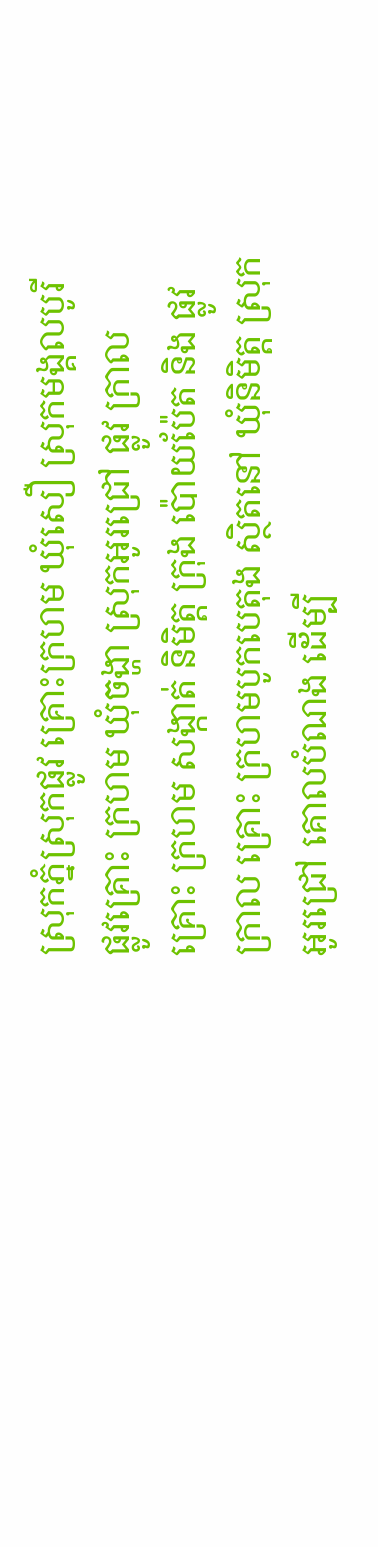ស្រុកភ្នំស្រុកផ្លូវ គ្រោះក្រហម ឃុំសឿ ស្រុកមង្គលបូរី ផ្លូវគ្រោះ ក្រហម ឃុំចង្ហា ស្រុកអូរជ្រៅ ផ្លូវ ក្រាល គ្រោះ ក្រហម សង្កាត់ និមិត្ត ក្រុង ប៉ោយប៉ែត និង ផ្លូវ ក្រាល គ្រោះ ក្រហមបូកបេតុង ស្ថិតនៅ ឃុំនិមិត្ត ស្រុកអូរជ្រៅ គោលបំណង ដើម្បី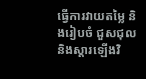ធ្វើការវាយតម្លៃ និងរៀបចំ ជួសជុល និងស្ដារឡើងវិ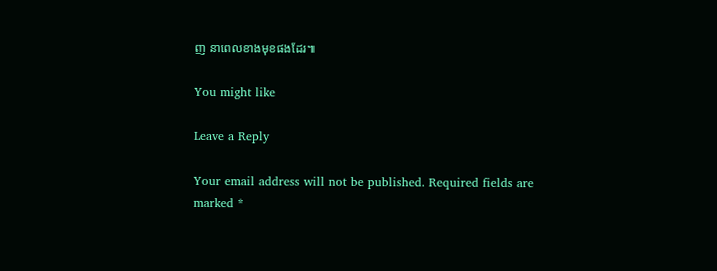ញ នាពេលខាងមុខផងដែរ៕

You might like

Leave a Reply

Your email address will not be published. Required fields are marked *